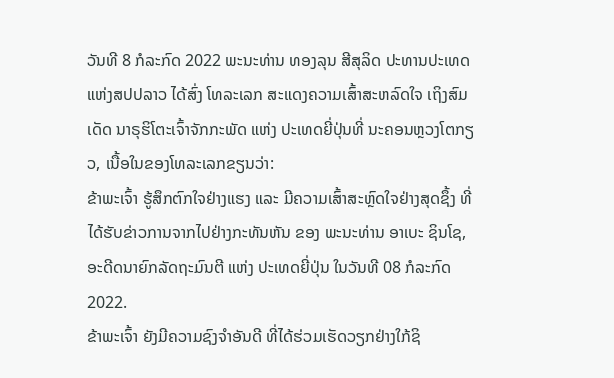ວັນທີ 8 ກໍລະກົດ 2022 ພະນະທ່ານ ທອງລຸນ ສີສຸລິດ ປະທານປະເທດ ແຫ່ງສປປລາວ ໄດ້ສົ່ງ ໂທລະເລກ ສະແດງຄວາມເສົ້າສະຫລົດໃຈ ເຖິງສົມເດັດ ນາຣຸຮິໂຕະເຈົ້າຈັກກະພັດ ແຫ່ງ ປະເທດຍີ່ປຸ່ນທີ່ ນະຄອນຫຼວງໂຕກຽວ, ເນື້ອໃນຂອງໂທລະເລກຂຽນວ່າ:
ຂ້າພະເຈົ້າ ຮູ້ສຶກຕົກໃຈຢ່າງແຮງ ແລະ ມີຄວາມເສົ້າສະຫຼົດໃຈຢ່າງສຸດຊຶ້ງ ທີ່ໄດ້ຮັບຂ່າວການຈາກໄປຢ່າງກະທັນຫັນ ຂອງ ພະນະທ່ານ ອາເບະ ຊິນໂຊ, ອະດີດນາຍົກລັດຖະມົນຕີ ແຫ່ງ ປະເທດຍີ່ປຸ່ນ ໃນວັນທີ 08 ກໍລະກົດ 2022.
ຂ້າພະເຈົ້າ ຍັງມີຄວາມຊົງຈໍາອັນດີ ທີ່ໄດ້ຮ່ວມເຮັດວຽກຢ່າງໃກ້ຊິ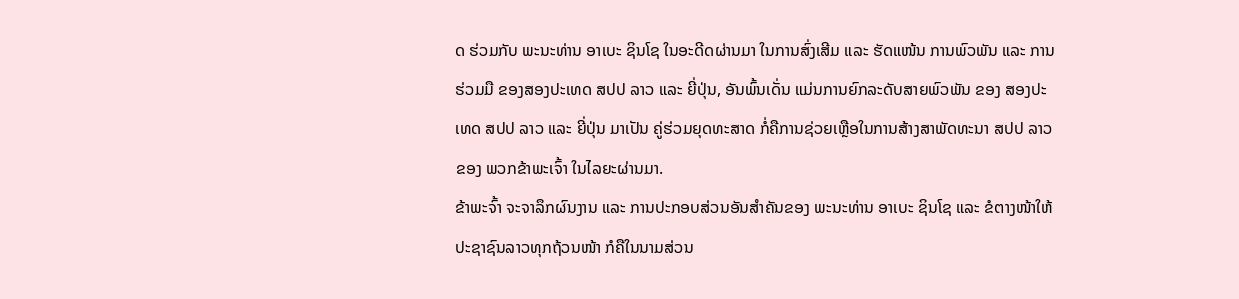ດ ຮ່ວມກັບ ພະນະທ່ານ ອາເບະ ຊິນໂຊ ໃນອະດີດຜ່ານມາ ໃນການສົ່ງເສີມ ແລະ ຮັດແໜ້ນ ການພົວພັນ ແລະ ການຮ່ວມມື ຂອງສອງປະເທດ ສປປ ລາວ ແລະ ຍີ່ປຸ່ນ, ອັນພົ້ນເດັ່ນ ແມ່ນການຍົກລະດັບສາຍພົວພັນ ຂອງ ສອງປະເທດ ສປປ ລາວ ແລະ ຍີ່ປຸ່ນ ມາເປັນ ຄູ່ຮ່ວມຍຸດທະສາດ ກໍ່ຄືການຊ່ວຍເຫຼືອໃນການສ້າງສາພັດທະນາ ສປປ ລາວ ຂອງ ພວກຂ້າພະເຈົ້າ ໃນໄລຍະຜ່ານມາ.
ຂ້າພະຈົ້າ ຈະຈາລຶກຜົນງານ ແລະ ການປະກອບສ່ວນອັນສໍາຄັນຂອງ ພະນະທ່ານ ອາເບະ ຊິນໂຊ ແລະ ຂໍຕາງໜ້າໃຫ້ປະຊາຊົນລາວທຸກຖ້ວນໜ້າ ກໍຄືໃນນາມສ່ວນ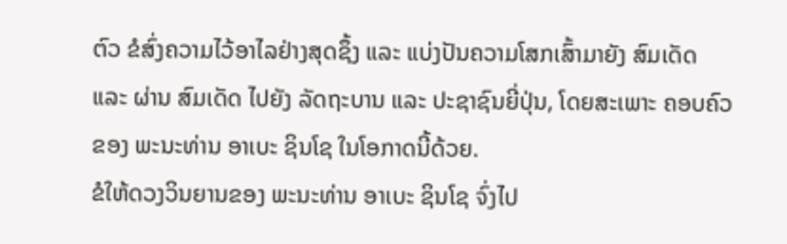ຕົວ ຂໍສົ່ງຄວາມໄວ້ອາໄລຢ່າງສຸດຊຶ້ງ ແລະ ແບ່ງປັນຄວາມໂສກເສົ້າມາຍັງ ສົມເດັດ ແລະ ຜ່ານ ສົມເດັດ ໄປຍັງ ລັດຖະບານ ແລະ ປະຊາຊົນຍີ່ປຸ່ນ, ໂດຍສະເພາະ ຄອບຄົວຂອງ ພະນະທ່ານ ອາເບະ ຊິນໂຊ ໃນໂອກາດນີ້ດ້ວຍ.
ຂໍໃຫ້ດວງວິນຍານຂອງ ພະນະທ່ານ ອາເບະ ຊິນໂຊ ຈົ່ງໄປ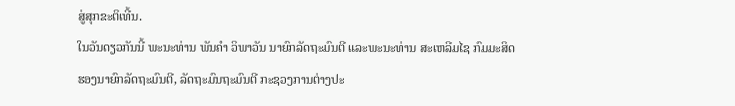ສູ່ສຸກຂະຕິເທີ້ນ.
ໃນວັນດຽວກັນນີ້ ພະນະທ່ານ ພັນຄຳ ວິພາວັນ ນາຍົກລັດຖະມົນຕີ ແລະພະນະທ່ານ ສະເຫລີມໄຊ ກົມມະສິດ ຮອງນາຍົກລັດຖະມົນຕີ, ລັດຖະມົນຖະມົນຕີ ກະຊວງການຕ່າງປະ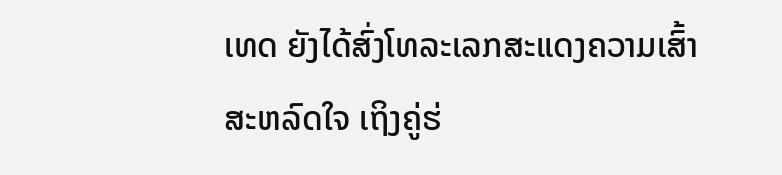ເທດ ຍັງໄດ້ສົ່ງໂທລະເລກສະແດງຄວາມເສົ້າສະຫລົດໃຈ ເຖິງຄູ່ຮ່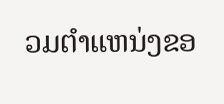ວມຕຳແຫນ່ງຂອ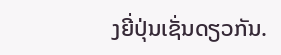ງຍີ່ປຸ່ນເຊັ່ນດຽວກັນ.